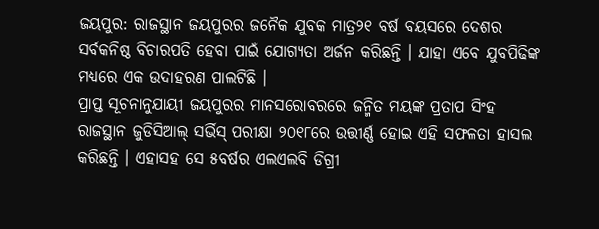ଜୟପୁର: ରାଜସ୍ଥାନ ଜୟପୁରର ଜନୈକ ଯୁବକ ମାତ୍ର୨୧ ବର୍ଷ ବୟସରେ ଦେଶର ସର୍ବକନିଷ୍ଠ ବିଚାରପତି ହେବା ପାଇଁ ଯୋଗ୍ୟତା ଅର୍ଜନ କରିଛନ୍ତି । ଯାହା ଏବେ ଯୁବପିଢିଙ୍କ ମଧ୍ୟରେ ଏକ ଉଦାହରଣ ପାଲଟିଛି ।
ପ୍ରାପ୍ତ ସୂଚନାନୁଯାୟୀ ଜୟପୁରର ମାନସରୋବରରେ ଜନ୍ମିତ ମୟଙ୍କ ପ୍ରତାପ ସିଂହ ରାଜସ୍ଥାନ ଜୁଡିସିଆଲ୍ ସର୍ଭିସ୍ ପରୀକ୍ଷା ୨୦୧୮ରେ ଉତ୍ତୀର୍ଣ୍ଣ ହୋଇ ଏହି ସଫଳତା ହାସଲ କରିଛନ୍ତି । ଏହାସହ ସେ ୫ବର୍ଷର ଏଲଏଲବି ଡିଗ୍ରୀ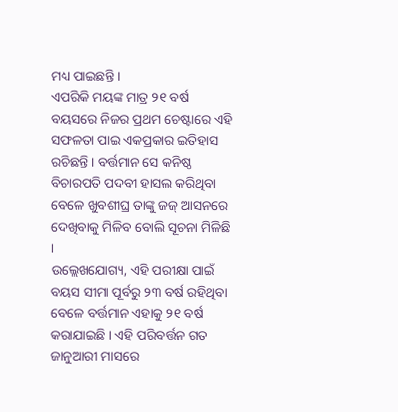ମଧ୍ୟ ପାଇଛନ୍ତି ।
ଏପରିକି ମୟଙ୍କ ମାତ୍ର ୨୧ ବର୍ଷ ବୟସରେ ନିଜର ପ୍ରଥମ ଚେଷ୍ଟାରେ ଏହି ସଫଳତା ପାଇ ଏକପ୍ରକାର ଇତିହାସ ରଚିଛନ୍ତି । ବର୍ତ୍ତମାନ ସେ କନିଷ୍ଠ ବିଚାରପତି ପଦବୀ ହାସଲ କରିଥିବା ବେଳେ ଖୁବଶୀଘ୍ର ତାଙ୍କୁ ଜଜ୍ ଆସନରେ ଦେଖିବାକୁ ମିଳିବ ବୋଲି ସୂଚନା ମିଳିଛି ।
ଉଲ୍ଲେଖଯୋଗ୍ୟ, ଏହି ପରୀକ୍ଷା ପାଇଁ ବୟସ ସୀମା ପୂର୍ବରୁ ୨୩ ବର୍ଷ ରହିଥିବା ବେଳେ ବର୍ତ୍ତମାନ ଏହାକୁ ୨୧ ବର୍ଷ କରାଯାଇଛି । ଏହି ପରିବର୍ତ୍ତନ ଗତ ଜାନୁଆରୀ ମାସରେ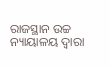ରାଜସ୍ଥାନ ଉଚ୍ଚ ନ୍ୟାୟାଳୟ ଦ୍ୱାରା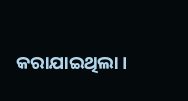କରାଯାଇଥିଲା ।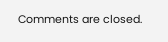Comments are closed.